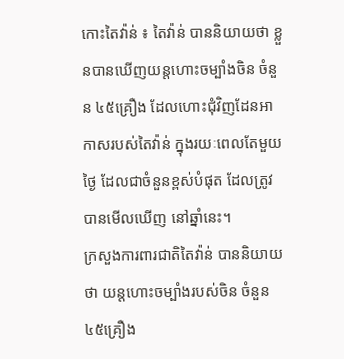កោះតៃវ៉ាន់ ៖ តៃវ៉ាន់ បាននិយាយថា ខ្លួនបានឃើញយន្តហោះចម្បាំងចិន ចំនួន ៤៥គ្រឿង ដែលហោះជុំវិញដែនអាកាសរបស់តៃវ៉ាន់ ក្នុងរយៈពេលតែមួយថ្ងៃ ដែលជាចំនួនខ្ពស់បំផុត ដែលត្រូវបានមើលឃើញ នៅឆ្នាំនេះ។
ក្រសួងការពារជាតិតៃវ៉ាន់ បាននិយាយថា យន្តហោះចម្បាំងរបស់ចិន ចំនួន ៤៥គ្រឿង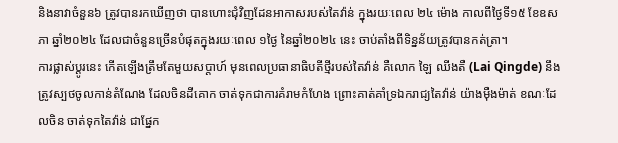និងនាវាចំនួន៦ ត្រូវបានរកឃើញថា បានហោះជុំវិញដែនអាកាសរបស់តៃវ៉ាន់ ក្នុងរយៈពេល ២៤ ម៉ោង កាលពីថ្ងៃទី១៥ ខែឧសភា ឆ្នាំ២០២៤ ដែលជាចំនួនច្រើនបំផុតក្នុងរយៈពេល ១ថ្ងៃ នៃឆ្នាំ២០២៤ នេះ ចាប់តាំងពីទិន្នន័យត្រូវបានកត់ត្រា។
ការផ្លាស់ប្តូរនេះ កើតឡើងត្រឹមតែមួយសប្តាហ៍ មុនពេលប្រធានាធិបតីថ្មីរបស់តៃវ៉ាន់ គឺលោក ឡៃ ឈីងតឺ (Lai Qingde) នឹងត្រូវស្បថចូលកាន់តំណែង ដែលចិនដីគោក ចាត់ទុកជាការគំរាមកំហែង ព្រោះគាត់គាំទ្រឯករាជ្យតៃវ៉ាន់ យ៉ាងម៉ឺងម៉ាត់ ខណៈដែលចិន ចាត់ទុកតៃវ៉ាន់ ជាផ្នែក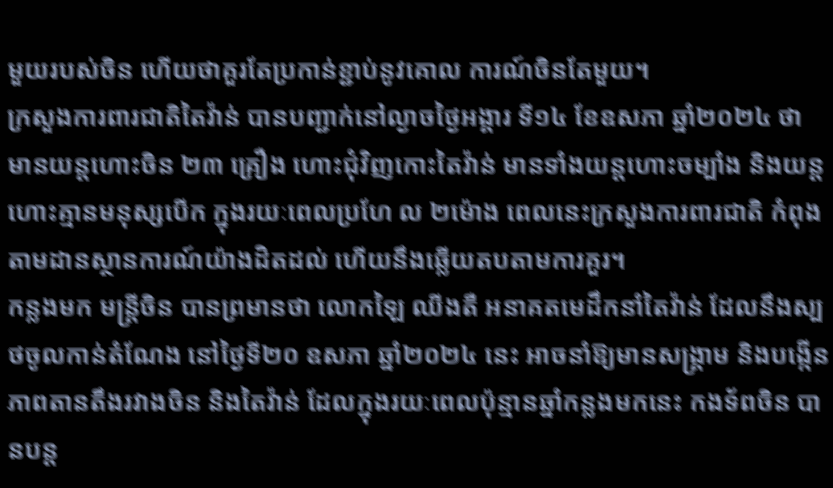មួយរបស់ចិន ហើយថាគួរតែប្រកាន់ខ្ជាប់នូវគោល ការណ៍ចិនតែមួយ។
ក្រសួងការពារជាតិតៃវ៉ាន់ បានបញ្ជាក់នៅល្ងាចថ្ងៃអង្គារ ទី១៤ ខែឧសភា ឆ្នាំ២០២៤ ថា មានយន្តហោះចិន ២៣ គ្រឿង ហោះជុំវិញកោះតៃវ៉ាន់ មានទាំងយន្តហោះចម្បាំង និងយន្តហោះគ្មានមនុស្សបើក ក្នុងរយៈពេលប្រហែ ល ២ម៉ោង ពេលនេះក្រសួងការពារជាតិ កំពុងតាមដានស្ថានការណ៍យ៉ាងដិតដល់ ហើយនឹងឆ្លើយតបតាមការគួរ។
កន្លងមក មន្ត្រីចិន បានព្រមានថា លោកឡៃ ឈីងតឺ អនាគតមេដឹកនាំតៃវ៉ាន់ ដែលនឹងស្បថចូលកាន់តំណែង នៅថ្ងៃទី២០ ឧសភា ឆ្នាំ២០២៤ នេះ អាចនាំឱ្យមានសង្គ្រាម និងបង្កើនភាពតានតឹងរវាងចិន និងតៃវ៉ាន់ ដែលក្នុងរយៈពេលប៉ុន្មានឆ្នាំកន្លងមកនេះ កងទ័ពចិន បានបន្ត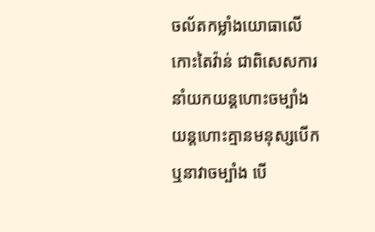ចល័តកម្លាំងយោធាលើកោះតៃវ៉ាន់ ជាពិសេសការនាំយកយន្តហោះចម្បាំង យន្តហោះគ្មានមនុស្សបើក ឬនាវាចម្បាំង បើ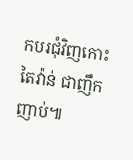កបរជុំវិញកោះតៃវ៉ាន់ ជាញឹកញាប់៕